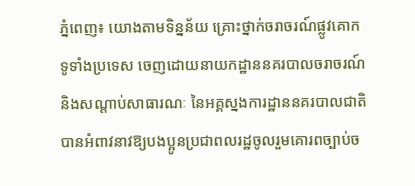ភ្នំពេញ៖ យោងតាមទិន្នន័យ គ្រោះថ្នាក់ចរាចរណ៍ផ្លូវគោក ទូទាំងប្រទេស ចេញដោយនាយកដ្ឋាននគរបាលចរាចរណ៍ និងសណ្តាប់សាធារណៈ នៃអគ្គស្នងការដ្ឋាននគរបាលជាតិ បានអំពាវនាវឱ្យបងប្អូនប្រជាពលរដ្ឋចូលរួមគោរពច្បាប់ច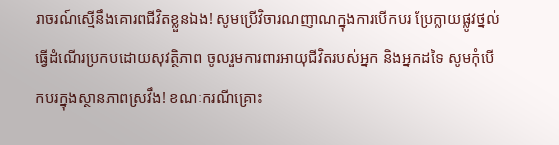រាចរណ៍ស្មើនឹងគោរពជីវិតខ្លួនឯង! សូមប្រើវិចារណញាណក្នុងការបើកបរ ប្រែក្លាយផ្លូវថ្នល់ធ្វើដំណើរប្រកបដោយសុវត្ថិភាព ចូលរួមការពារអាយុជីវិតរបស់អ្នក និងអ្នកដទៃ សូមកុំបើកបរក្នុងស្ថានភាពស្រវឹង! ខណៈករណីគ្រោះ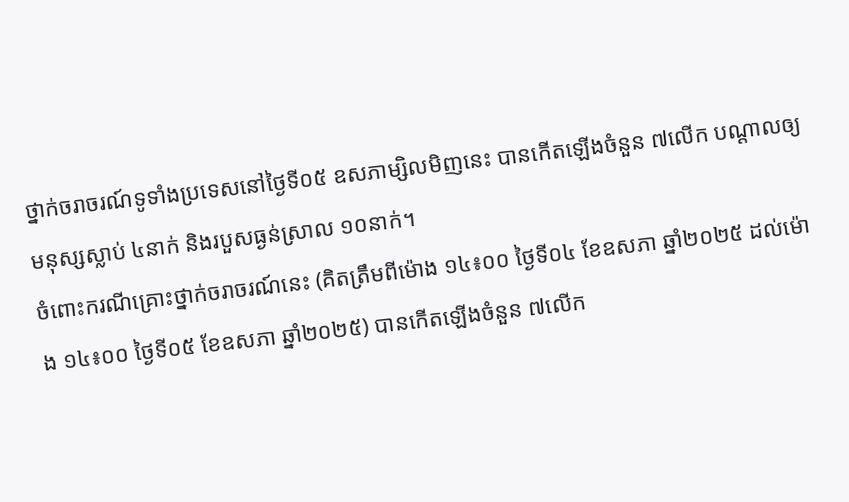ថ្នាក់ចរាចរណ៍ទូទាំងប្រទេសនៅថ្ងៃទី០៥ ឧសភាម្សិលមិញនេះ បានកើតឡើងចំនួន ៧លើក បណ្តាលឲ្យមនុស្សស្លាប់ ៤នាក់ និងរបួសធ្ងន់ស្រាល ១០នាក់។
ចំពោះករណីគ្រោះថ្នាក់ចរាចរណ៍នេះ (គិតត្រឹមពីម៉ោង ១៤៖០០ ថ្ងៃទី០៤ ខែឧសភា ឆ្នាំ២០២៥ ដល់ម៉ោង ១៤៖០០ ថ្ងៃទី០៥ ខែឧសភា ឆ្នាំ២០២៥) បានកើតឡើងចំនួន ៧លើក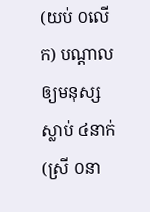(យប់ ០លើក) បណ្តាលឲ្យមនុស្សស្លាប់ ៤នាក់ (ស្រី ០នា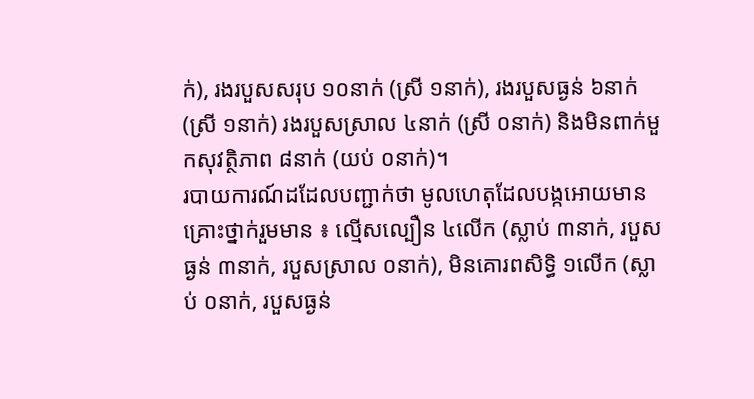ក់), រងរបួសសរុប ១០នាក់ (ស្រី ១នាក់), រងរបួសធ្ងន់ ៦នាក់ (ស្រី ១នាក់) រងរបួសស្រាល ៤នាក់ (ស្រី ០នាក់) និងមិនពាក់មួកសុវត្ថិភាព ៨នាក់ (យប់ ០នាក់)។
របាយការណ៍ដដែលបញ្ជាក់ថា មូលហេតុដែលបង្កអោយមានគ្រោះថ្នាក់រួមមាន ៖ ល្មើសល្បឿន ៤លើក (ស្លាប់ ៣នាក់, របួសធ្ងន់ ៣នាក់, របួសស្រាល ០នាក់), មិនគោរពសិទ្ធិ ១លើក (ស្លាប់ ០នាក់, របួសធ្ងន់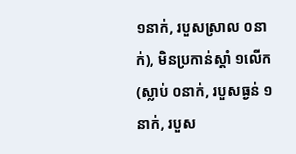១នាក់, របួសស្រាល ០នាក់), មិនប្រកាន់ស្តាំ ១លើក (ស្លាប់ ០នាក់, របួសធ្ងន់ ១នាក់, របួស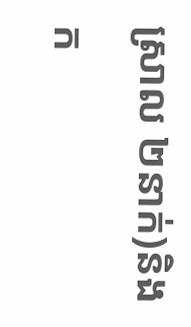ស្រាល ២នាក់)និងក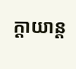ក្តាយាន្ត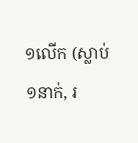១លើក (ស្លាប់ ១នាក់, រ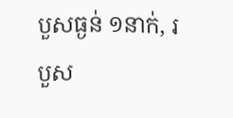បួសធ្ងន់ ១នាក់, របួស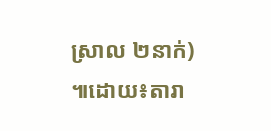ស្រាល ២នាក់) ៕ដោយ៖តារា